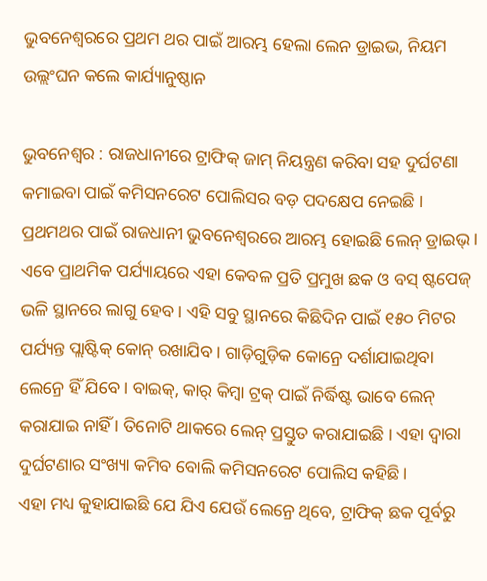ଭୁବନେଶ୍ୱରରେ ପ୍ରଥମ ଥର ପାଇଁ ଆରମ୍ଭ ହେଲା ଲେନ ଡ୍ରାଇଭ, ନିୟମ ଉଲ୍ଲଂଘନ କଲେ କାର୍ଯ୍ୟାନୁଷ୍ଠାନ

ଭୁବନେଶ୍ୱର : ରାଜଧାନୀରେ ଟ୍ରାଫିକ୍ ଜାମ୍ ନିୟନ୍ତ୍ରଣ କରିବା ସହ ଦୁର୍ଘଟଣା କମାଇବା ପାଇଁ କମିସନରେଟ ପୋଲିସର ବଡ଼ ପଦକ୍ଷେପ ନେଇଛି । ପ୍ରଥମଥର ପାଇଁ ରାଜଧାନୀ ଭୁବନେଶ୍ୱରରେ ଆରମ୍ଭ ହୋଇଛି ଲେନ୍ ଡ୍ରାଇଭ୍ । ଏବେ ପ୍ରାଥମିକ ପର୍ଯ୍ୟାୟରେ ଏହା କେବଳ ପ୍ରତି ପ୍ରମୁଖ ଛକ ଓ ବସ୍ ଷ୍ଟପେଜ୍ ଭଳି ସ୍ଥାନରେ ଲାଗୁ ହେବ । ଏହି ସବୁ ସ୍ଥାନରେ କିଛିଦିନ ପାଇଁ ୧୫୦ ମିଟର ପର୍ଯ୍ୟନ୍ତ ପ୍ଲାଷ୍ଟିକ୍ କୋନ୍ ରଖାଯିବ । ଗାଡ଼ିଗୁଡ଼ିକ କୋନ୍ରେ ଦର୍ଶାଯାଇଥିବା ଲେନ୍ରେ ହିଁ ଯିବେ । ବାଇକ୍, କାର୍ କିମ୍ବା ଟ୍ରକ୍ ପାଇଁ ନିର୍ଦ୍ଧିଷ୍ଟ ଭାବେ ଲେନ୍ କରାଯାଇ ନାହିଁ । ତିନୋଟି ଥାକରେ ଲେନ୍ ପ୍ରସ୍ତୁତ କରାଯାଇଛି । ଏହା ଦ୍ୱାରା ଦୁର୍ଘଟଣାର ସଂଖ୍ୟା କମିବ ବୋଲି କମିସନରେଟ ପୋଲିସ କହିଛି ।
ଏହା ମଧ୍ୟ କୁହାଯାଇଛି ଯେ ଯିଏ ଯେଉଁ ଲେନ୍ରେ ଥିବେ, ଟ୍ରାଫିକ୍ ଛକ ପୂର୍ବରୁ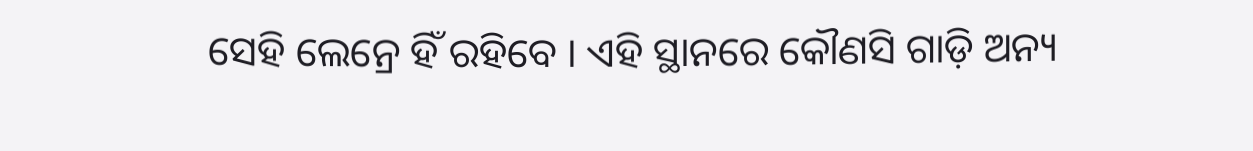ସେହି ଲେନ୍ରେ ହିଁ ରହିବେ । ଏହି ସ୍ଥାନରେ କୌଣସି ଗାଡ଼ି ଅନ୍ୟ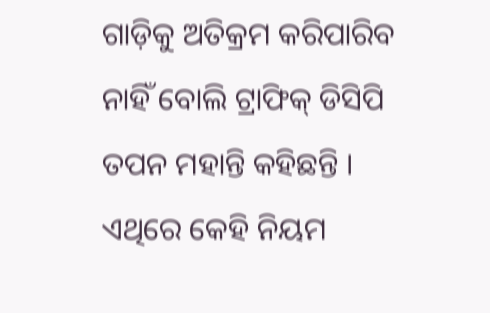ଗାଡ଼ିକୁ ଅତିକ୍ରମ କରିପାରିବ ନାହିଁ ବୋଲି ଟ୍ରାଫିକ୍ ଡିସିପି ତପନ ମହାନ୍ତି କହିଛନ୍ତି । ଏଥିରେ କେହି ନିୟମ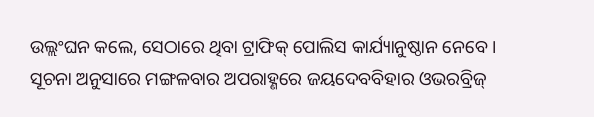ଉଲ୍ଲଂଘନ କଲେ, ସେଠାରେ ଥିବା ଟ୍ରାଫିକ୍ ପୋଲିସ କାର୍ଯ୍ୟାନୁଷ୍ଠାନ ନେବେ ।
ସୂଚନା ଅନୁସାରେ ମଙ୍ଗଳବାର ଅପରାହ୍ଣରେ ଜୟଦେବବିହାର ଓଭରବ୍ରିଜ୍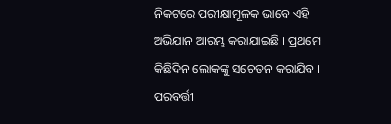ନିକଟରେ ପରୀକ୍ଷାମୂଳକ ଭାବେ ଏହି ଅଭିଯାନ ଆରମ୍ଭ କରାଯାଇଛି । ପ୍ରଥମେ କିଛିଦିନ ଲୋକଙ୍କୁ ସଚେତନ କରାଯିବ । ପରବର୍ତ୍ତୀ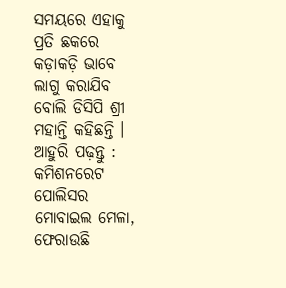ସମୟରେ ଏହାକୁ ପ୍ରତି ଛକରେ କଡ଼ାକଡ଼ି ଭାବେ ଲାଗୁ କରାଯିବ ବୋଲି ଡିସିପି ଶ୍ରୀ ମହାନ୍ତି କହିଛନ୍ତି ।
ଆହୁରି ପଢ଼ନ୍ତୁ : କମିଶନରେଟ ପୋଲିସର ମୋବାଇଲ ମେଳା, ଫେରାଉଛି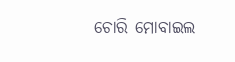ଚୋରି ମୋବାଇଲ